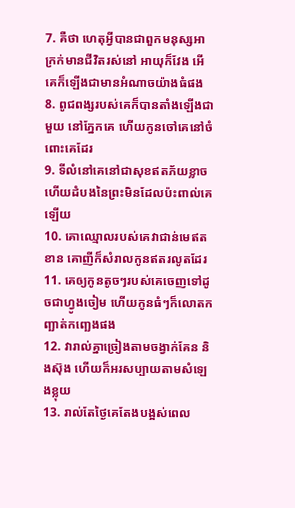7. គឺថា ហេតុអ្វីបានជាពួកមនុស្សអាក្រក់មានជីវិតរស់នៅ អាយុក៏វែង អើ គេក៏ឡើងជាមានអំណាចយ៉ាងធំផង
8. ពូជពង្សរបស់គេក៏បានតាំងឡើងជាមួយ នៅភ្នែកគេ ហើយកូនចៅគេនៅចំពោះគេដែរ
9. ទីលំនៅគេនៅជាសុខឥតភ័យខ្លាច ហើយដំបងនៃព្រះមិនដែលប៉ះពាល់គេឡើយ
10. គោឈ្មោលរបស់គេវាជាន់មេឥតខាន គោញីក៏សំរាលកូនឥតរលូតដែរ
11. គេឲ្យកូនតូចៗរបស់គេចេញទៅដូចជាហ្វូងចៀម ហើយកូនធំៗក៏លោតកញ្ឆាត់កញ្ឆេងផង
12. វារាល់គ្នាច្រៀងតាមចង្វាក់គែន និងស៊ុង ហើយក៏អរសប្បាយតាមសំឡេងខ្លុយ
13. រាល់តែថ្ងៃគេតែងបង្អស់ពេល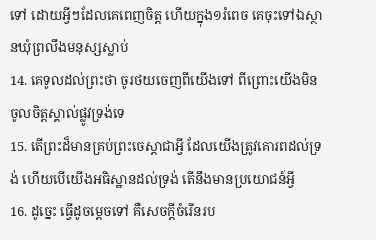ទៅ ដោយអ្វីៗដែលគេពេញចិត្ត ហើយក្នុង១រំពេច គេចុះទៅឯស្ថានឃុំព្រលឹងមនុស្សស្លាប់
14. គេទូលដល់ព្រះថា ចូរថយចេញពីយើងទៅ ពីព្រោះយើងមិនចូលចិត្តស្គាល់ផ្លូវទ្រង់ទេ
15. តើព្រះដ៏មានគ្រប់ព្រះចេស្តាជាអ្វី ដែលយើងត្រូវគោរពដល់ទ្រង់ ហើយបើយើងអធិស្ឋានដល់ទ្រង់ តើនឹងមានប្រយោជន៍អ្វី
16. ដូច្នេះ ធ្វើដូចម្តេចទៅ គឺសេចក្តីចំរើនរប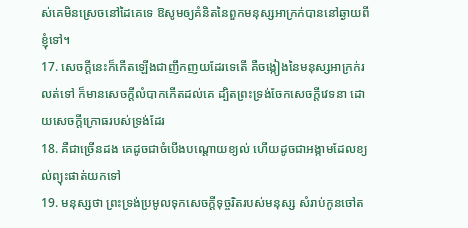ស់គេមិនស្រេចនៅដៃគេទេ ឱសូមឲ្យគំនិតនៃពួកមនុស្សអាក្រក់បាននៅឆ្ងាយពីខ្ញុំទៅ។
17. សេចក្តីនេះក៏កើតឡើងជាញឹកញយដែរទេតើ គឺចង្កៀងនៃមនុស្សអាក្រក់រលត់ទៅ ក៏មានសេចក្តីលំបាកកើតដល់គេ ដ្បិតព្រះទ្រង់ចែកសេចក្តីវេទនា ដោយសេចក្តីក្រោធរបស់ទ្រង់ដែរ
18. គឺជាច្រើនដង គេដូចជាចំបើងបណ្តោយខ្យល់ ហើយដូចជាអង្កាមដែលខ្យល់ព្យុះផាត់យកទៅ
19. មនុស្សថា ព្រះទ្រង់ប្រមូលទុកសេចក្តីទុច្ចរិតរបស់មនុស្ស សំរាប់កូនចៅត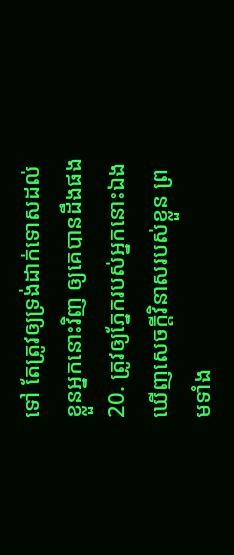ទៅ តែត្រូវឲ្យទ្រង់ដាក់ទោសដល់ខ្លួនអ្នកនោះវិញ ឲ្យគេបានដឹងផង
20. ត្រូវឲ្យភ្នែករបស់អ្នកនោះឯងឃើញសេចក្តីវិនាសរបស់ខ្លួន ព្រមទាំង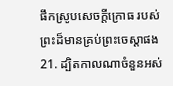ផឹកស្រូបសេចក្តីក្រោធ របស់ព្រះដ៏មានគ្រប់ព្រះចេស្តាផង
21. ដ្បិតកាលណាចំនួនអស់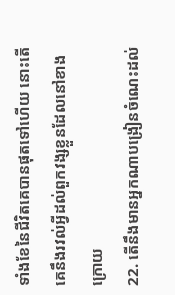ទាំងខែនៃជីវិតគេបានផុតទៅហើយ នោះតើគេនឹងរវល់អ្វីដល់ពួកវង្សខ្លួនដែលនៅខាងក្រោយ
22. តើនឹងមានអ្នកណាបង្រៀនចំណេះដល់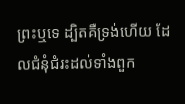ព្រះឬទេ ដ្បិតគឺទ្រង់ហើយ ដែលជំនុំជំរះដល់ទាំងពួក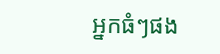អ្នកធំៗផង